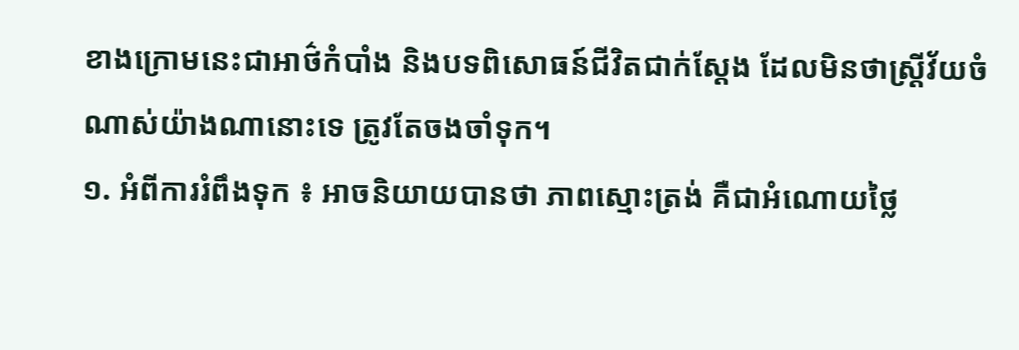ខាងក្រោមនេះជាអាថ៌កំបាំង និងបទពិសោធន៍ជីវិតជាក់ស្តែង ដែលមិនថាស្ត្រីវ័យចំណាស់យ៉ាងណានោះទេ ត្រូវតែចងចាំទុក។
១. អំពីការរំពឹងទុក ៖ អាចនិយាយបានថា ភាពស្មោះត្រង់ គឺជាអំណោយថ្លៃ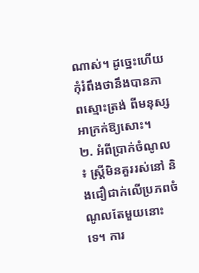ណាស់។ ដូច្នេះហើយ កុំរំពឹងថានឹងបានភាពស្មោះត្រង់ ពីមនុស្សអាក្រក់ឱ្យសោះ។
២. អំពីប្រាក់ចំណូល ៖ ស្ត្រីមិនគួររស់នៅ និងជឿជាក់លើប្រភពចំណូលតែមួយនោះទេ។ ការ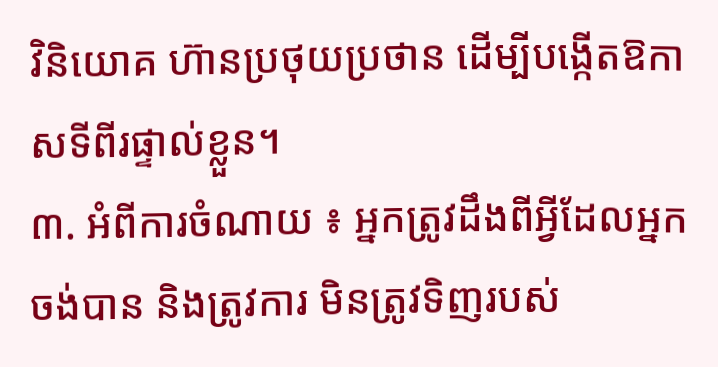វិនិយោគ ហ៊ានប្រថុយប្រថាន ដើម្បីបង្កើតឱកាសទីពីរផ្ទាល់ខ្លួន។
៣. អំពីការចំណាយ ៖ អ្នកត្រូវដឹងពីអ្វីដែលអ្នកចង់បាន និងត្រូវការ មិនត្រូវទិញរបស់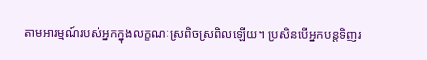តាមអារម្មណ៍របស់អ្នកក្នុងលក្ខណៈស្រពិចស្រពិលឡើយ។ ប្រសិនបើអ្នកបន្តទិញរ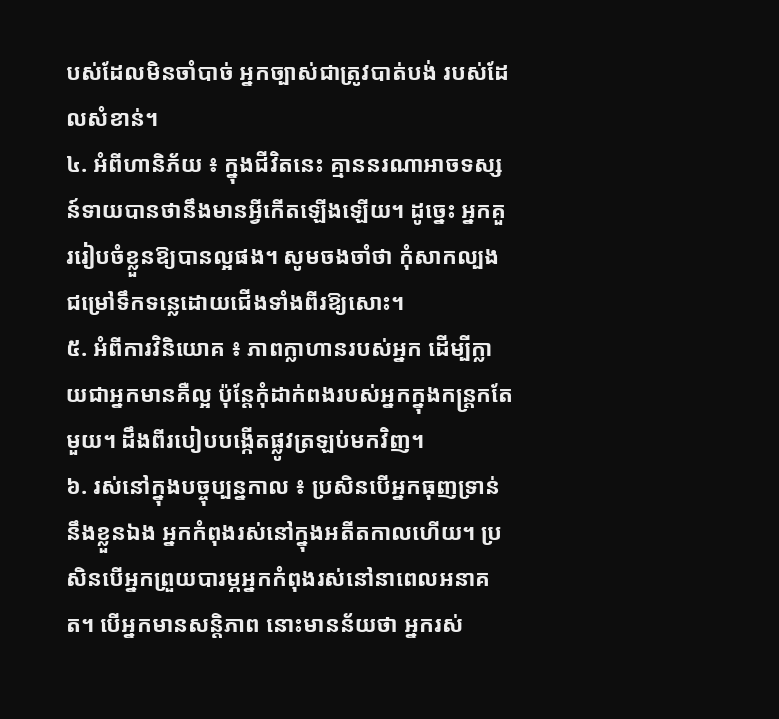បស់ដែលមិនចាំបាច់ អ្នកច្បាស់ជាត្រូវបាត់បង់ របស់ដែលសំខាន់។
៤. អំពីហានិភ័យ ៖ ក្នុងជីវិតនេះ គ្មាននរណាអាចទស្សន៍ទាយបានថានឹងមានអ្វីកើតឡើងឡើយ។ ដូច្នេះ អ្នកគួររៀបចំខ្លួនឱ្យបានល្អផង។ សូមចងចាំថា កុំសាកល្បងជម្រៅទឹកទន្លេដោយជើងទាំងពីរឱ្យសោះ។
៥. អំពីការវិនិយោគ ៖ ភាពក្លាហានរបស់អ្នក ដើម្បីក្លាយជាអ្នកមានគឺល្អ ប៉ុន្តែកុំដាក់ពងរបស់អ្នកក្នុងកន្ត្រកតែមួយ។ ដឹងពីរបៀបបង្កើតផ្លូវត្រឡប់មកវិញ។
៦. រស់នៅក្នុងបច្ចុប្បន្នកាល ៖ ប្រសិនបើអ្នកធុញទ្រាន់នឹងខ្លួនឯង អ្នកកំពុងរស់នៅក្នុងអតីតកាលហើយ។ ប្រសិនបើអ្នកព្រួយបារម្ភអ្នកកំពុងរស់នៅនាពេលអនាគត។ បើអ្នកមានសន្តិភាព នោះមានន័យថា អ្នករស់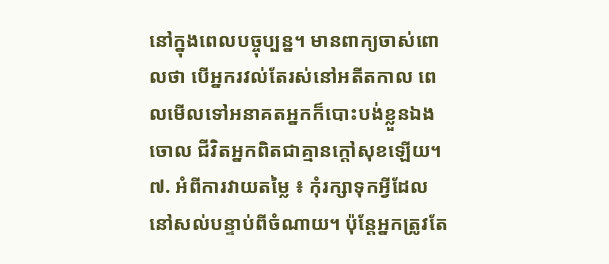នៅក្នុងពេលបច្ចុប្បន្ន។ មានពាក្យចាស់ពោលថា បើអ្នករវល់តែរស់នៅអតីតកាល ពេលមើលទៅអនាគតអ្នកក៏បោះបង់ខ្លួនឯងចោល ជីវិតអ្នកពិតជាគ្មានក្ដៅសុខឡើយ។
៧. អំពីការវាយតម្លៃ ៖ កុំរក្សាទុកអ្វីដែលនៅសល់បន្ទាប់ពីចំណាយ។ ប៉ុន្តែអ្នកត្រូវតែ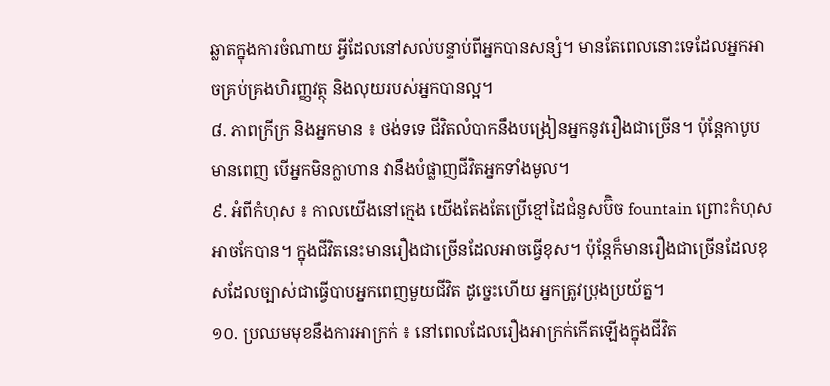ឆ្លាតក្នុងការចំណាយ អ្វីដែលនៅសល់បន្ទាប់ពីអ្នកបានសន្សំ។ មានតែពេលនោះទេដែលអ្នកអាចគ្រប់គ្រងហិរញ្ញវត្ថុ និងលុយរបស់អ្នកបានល្អ។
៨. ភាពក្រីក្រ និងអ្នកមាន ៖ ថង់ទទេ ជីវិតលំបាកនឹងបង្រៀនអ្នកនូវរឿងជាច្រើន។ ប៉ុន្តែកាបូបមានពេញ បើអ្នកមិនក្លាហាន វានឹងបំផ្លាញជីវិតអ្នកទាំងមូល។
៩. អំពីកំហុស ៖ កាលយើងនៅក្មេង យើងតែងតែប្រើខ្មៅដៃជំនួសប៊ិច fountain ព្រោះកំហុសអាចកែបាន។ ក្នុងជីវិតនេះមានរឿងជាច្រើនដែលអាចធ្វើខុស។ ប៉ុន្តែក៏មានរឿងជាច្រើនដែលខុសដែលច្បាស់ជាធ្វើបាបអ្នកពេញមួយជីវិត ដូច្នេះហើយ អ្នកត្រូវប្រុងប្រយ័ត្ន។
១០. ប្រឈមមុខនឹងការអាក្រក់ ៖ នៅពេលដែលរឿងអាក្រក់កើតឡើងក្នុងជីវិត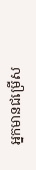អ្នកមានជម្រើស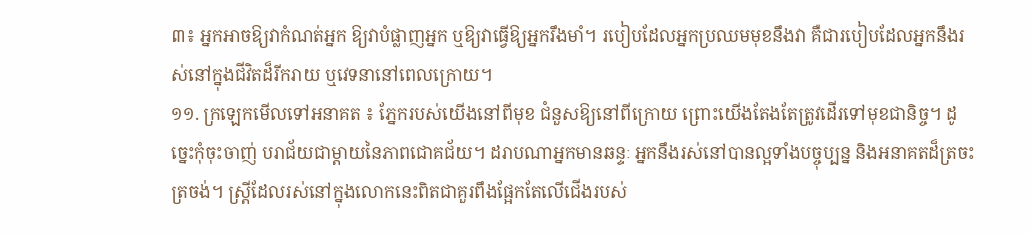៣៖ អ្នកអាចឱ្យវាកំណត់អ្នក ឱ្យវាបំផ្លាញអ្នក ឬឱ្យវាធ្វើឱ្យអ្នករឹងមាំ។ របៀបដែលអ្នកប្រឈមមុខនឹងវា គឺជារបៀបដែលអ្នកនឹងរស់នៅក្នុងជីវិតដ៏រីករាយ ឬវេទនានៅពេលក្រោយ។
១១. ក្រឡេកមើលទៅអនាគត ៖ ភ្នែករបស់យើងនៅពីមុខ ជំនួសឱ្យនៅពីក្រោយ ព្រោះយើងតែងតែត្រូវដើរទៅមុខជានិច្ច។ ដូច្នេះកុំចុះចាញ់ បរាជ័យជាម្តាយនៃភាពជោគជ័យ។ ដរាបណាអ្នកមានឆន្ទៈ អ្នកនឹងរស់នៅបានល្អទាំងបច្ចុប្បន្ន និងអនាគតដ៏ត្រចះត្រចង់។ ស្ត្រីដែលរស់នៅក្នុងលោកនេះពិតជាគួរពឹងផ្អែកតែលើជើងរបស់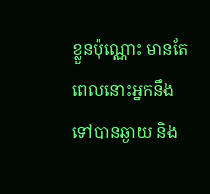ខ្លួនប៉ុណ្ណោះ មានតែពេលនោះអ្នកនឹងទៅបានឆ្ងាយ និង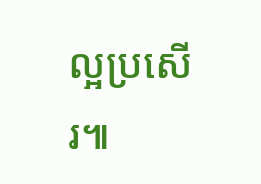ល្អប្រសើរ៕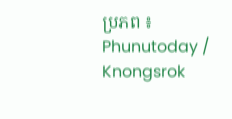ប្រភព ៖ Phunutoday / Knongsrok